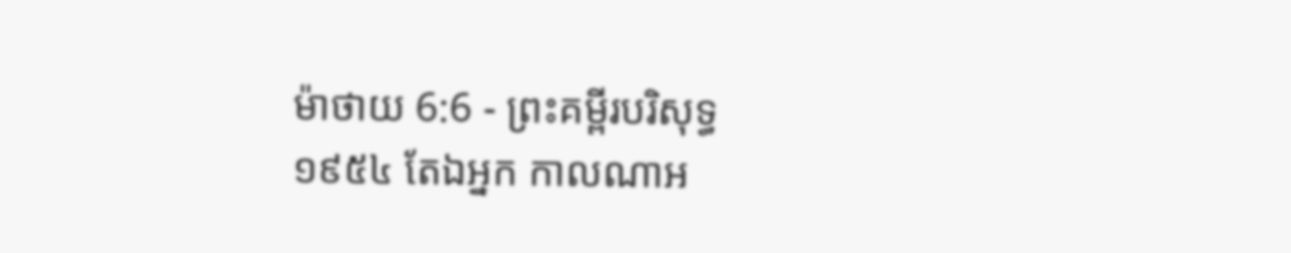ម៉ាថាយ 6:6 - ព្រះគម្ពីរបរិសុទ្ធ ១៩៥៤ តែឯអ្នក កាលណាអ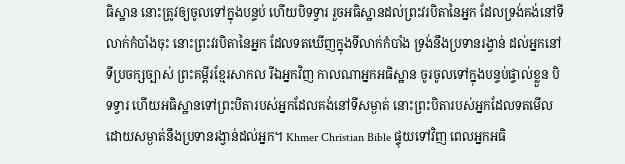ធិស្ឋាន នោះត្រូវឲ្យចូលទៅក្នុងបន្ទប់ ហើយបិទទ្វារ រួចអធិស្ឋានដល់ព្រះវរបិតានៃអ្នក ដែលទ្រង់គង់នៅទីលាក់កំបាំងចុះ នោះព្រះវរបិតានៃអ្នក ដែលទតឃើញក្នុងទីលាក់កំបាំង ទ្រង់នឹងប្រទានរង្វាន់ ដល់អ្នកនៅទីប្រចក្សច្បាស់ ព្រះគម្ពីរខ្មែរសាកល រីឯអ្នកវិញ កាលណាអ្នកអធិស្ឋាន ចូរចូលទៅក្នុងបន្ទប់ផ្ទាល់ខ្លួន បិទទ្វារ ហើយអធិស្ឋានទៅព្រះបិតារបស់អ្នកដែលគង់នៅទីសម្ងាត់ នោះព្រះបិតារបស់អ្នកដែលទតមើលដោយសម្ងាត់នឹងប្រទានរង្វាន់ដល់អ្នក។ Khmer Christian Bible ផ្ទុយទៅវិញ ពេលអ្នកអធិ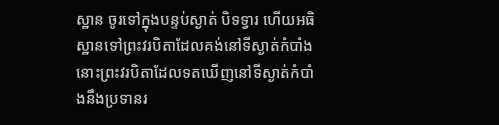ស្ឋាន ចូរទៅក្នុងបន្ទប់ស្ងាត់ បិទទ្វារ ហើយអធិស្ឋានទៅព្រះវរបិតាដែលគង់នៅទីស្ងាត់កំបាំង នោះព្រះវរបិតាដែលទតឃើញនៅទីស្ងាត់កំបាំងនឹងប្រទានរ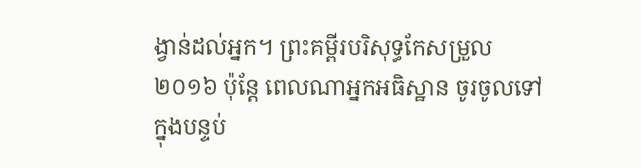ង្វាន់ដល់អ្នក។ ព្រះគម្ពីរបរិសុទ្ធកែសម្រួល ២០១៦ ប៉ុន្តែ ពេលណាអ្នកអធិស្ឋាន ចូរចូលទៅក្នុងបន្ទប់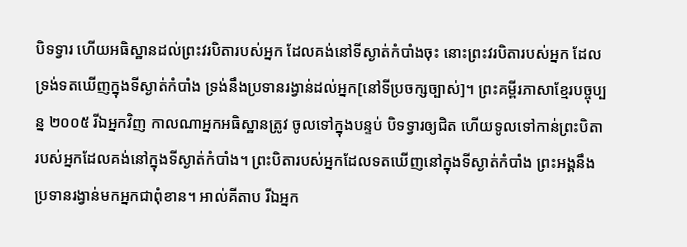បិទទ្វារ ហើយអធិស្ឋានដល់ព្រះវរបិតារបស់អ្នក ដែលគង់នៅទីស្ងាត់កំបាំងចុះ នោះព្រះវរបិតារបស់អ្នក ដែលទ្រង់ទតឃើញក្នុងទីស្ងាត់កំបាំង ទ្រង់នឹងប្រទានរង្វាន់ដល់អ្នក[នៅទីប្រចក្សច្បាស់]។ ព្រះគម្ពីរភាសាខ្មែរបច្ចុប្បន្ន ២០០៥ រីឯអ្នកវិញ កាលណាអ្នកអធិស្ឋានត្រូវ ចូលទៅក្នុងបន្ទប់ បិទទ្វារឲ្យជិត ហើយទូលទៅកាន់ព្រះបិតារបស់អ្នកដែលគង់នៅក្នុងទីស្ងាត់កំបាំង។ ព្រះបិតារបស់អ្នកដែលទតឃើញនៅក្នុងទីស្ងាត់កំបាំង ព្រះអង្គនឹងប្រទានរង្វាន់មកអ្នកជាពុំខាន។ អាល់គីតាប រីឯអ្នក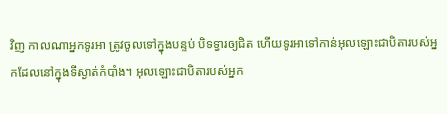វិញ កាលណាអ្នកទូរអា ត្រូវចូលទៅក្នុងបន្ទប់ បិទទ្វារឲ្យជិត ហើយទូរអាទៅកាន់អុលឡោះជាបិតារបស់អ្នកដែលនៅក្នុងទីស្ងាត់កំបាំង។ អុលឡោះជាបិតារបស់អ្នក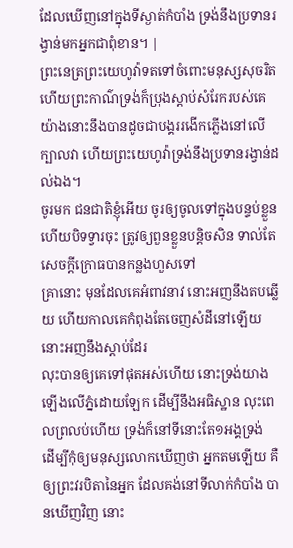ដែលឃើញនៅក្នុងទីស្ងាត់កំបាំង ទ្រង់នឹងប្រទានរង្វាន់មកអ្នកជាពុំខាន។ |
ព្រះនេត្រព្រះយេហូវ៉ាទតទៅចំពោះមនុស្សសុចរិត ហើយព្រះកាណ៌ទ្រង់ក៏ប្រុងស្តាប់សំរែករបស់គេ
យ៉ាងនោះនឹងបានដូចជាបង្គររងើកភ្លើងនៅលើក្បាលវា ហើយព្រះយេហូវ៉ាទ្រង់នឹងប្រទានរង្វាន់ដល់ឯង។
ចូរមក ជនជាតិខ្ញុំអើយ ចូរឲ្យចូលទៅក្នុងបន្ទប់ខ្លួន ហើយបិទទ្វារចុះ ត្រូវឲ្យពួនខ្លួនបន្តិចសិន ទាល់តែសេចក្ដីក្រោធបានកន្លងហួសទៅ
គ្រានោះ មុនដែលគេអំពាវនាវ នោះអញនឹងតបឆ្លើយ ហើយកាលគេកំពុងតែចេញសំដីនៅឡើយ នោះអញនឹងស្តាប់ដែរ
លុះបានឲ្យគេទៅផុតអស់ហើយ នោះទ្រង់យាងឡើងលើភ្នំដោយឡែក ដើម្បីនឹងអធិស្ឋាន លុះពេលព្រលប់ហើយ ទ្រង់ក៏នៅទីនោះតែ១អង្គទ្រង់
ដើម្បីកុំឲ្យមនុស្សលោកឃើញថា អ្នកតមឡើយ គឺឲ្យព្រះវរបិតានៃអ្នក ដែលគង់នៅទីលាក់កំបាំង បានឃើញវិញ នោះ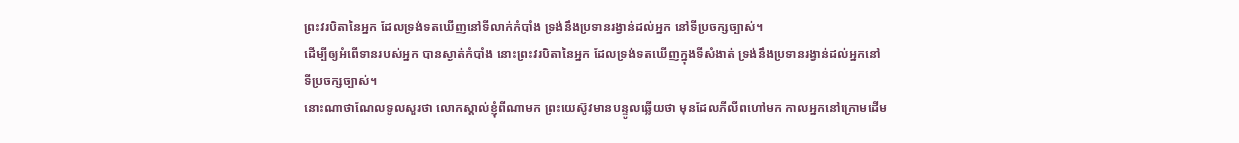ព្រះវរបិតានៃអ្នក ដែលទ្រង់ទតឃើញនៅទីលាក់កំបាំង ទ្រង់នឹងប្រទានរង្វាន់ដល់អ្នក នៅទីប្រចក្សច្បាស់។
ដើម្បីឲ្យអំពើទានរបស់អ្នក បានស្ងាត់កំបាំង នោះព្រះវរបិតានៃអ្នក ដែលទ្រង់ទតឃើញក្នុងទីសំងាត់ ទ្រង់នឹងប្រទានរង្វាន់ដល់អ្នកនៅទីប្រចក្សច្បាស់។
នោះណាថាណែលទូលសួរថា លោកស្គាល់ខ្ញុំពីណាមក ព្រះយេស៊ូវមានបន្ទូលឆ្លើយថា មុនដែលភីលីពហៅមក កាលអ្នកនៅក្រោមដើម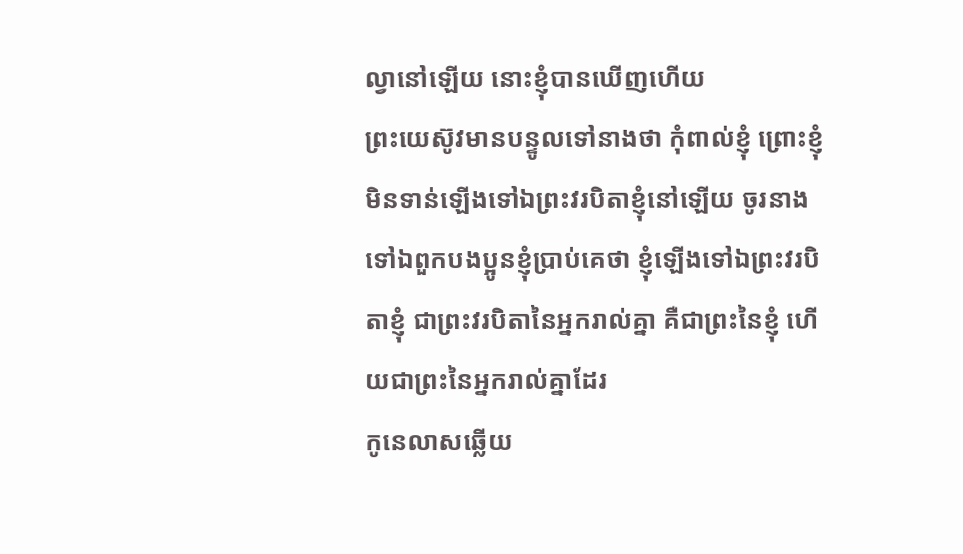ល្វានៅឡើយ នោះខ្ញុំបានឃើញហើយ
ព្រះយេស៊ូវមានបន្ទូលទៅនាងថា កុំពាល់ខ្ញុំ ព្រោះខ្ញុំមិនទាន់ឡើងទៅឯព្រះវរបិតាខ្ញុំនៅឡើយ ចូរនាងទៅឯពួកបងប្អូនខ្ញុំប្រាប់គេថា ខ្ញុំឡើងទៅឯព្រះវរបិតាខ្ញុំ ជាព្រះវរបិតានៃអ្នករាល់គ្នា គឺជាព្រះនៃខ្ញុំ ហើយជាព្រះនៃអ្នករាល់គ្នាដែរ
កូនេលាសឆ្លើយ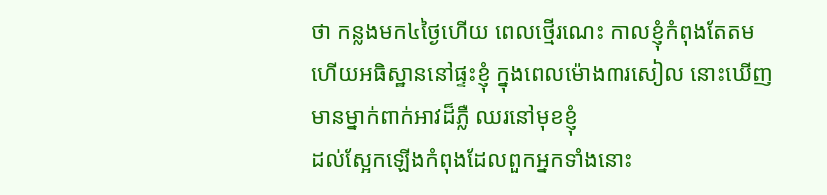ថា កន្លងមក៤ថ្ងៃហើយ ពេលថ្មើរណេះ កាលខ្ញុំកំពុងតែតម ហើយអធិស្ឋាននៅផ្ទះខ្ញុំ ក្នុងពេលម៉ោង៣រសៀល នោះឃើញមានម្នាក់ពាក់អាវដ៏ភ្លឺ ឈរនៅមុខខ្ញុំ
ដល់ស្អែកឡើងកំពុងដែលពួកអ្នកទាំងនោះ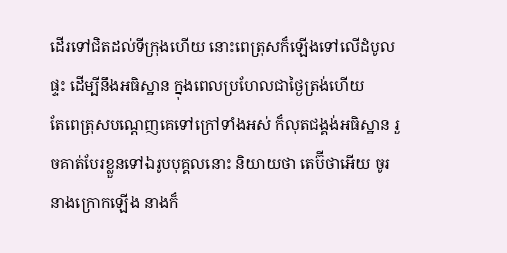ដើរទៅជិតដល់ទីក្រុងហើយ នោះពេត្រុសក៏ឡើងទៅលើដំបូលផ្ទះ ដើម្បីនឹងអធិស្ឋាន ក្នុងពេលប្រហែលជាថ្ងៃត្រង់ហើយ
តែពេត្រុសបណ្តេញគេទៅក្រៅទាំងអស់ ក៏លុតជង្គង់អធិស្ឋាន រួចគាត់បែរខ្លួនទៅឯរូបបុគ្គលនោះ និយាយថា តេប៊ីថាអើយ ចូរនាងក្រោកឡើង នាងក៏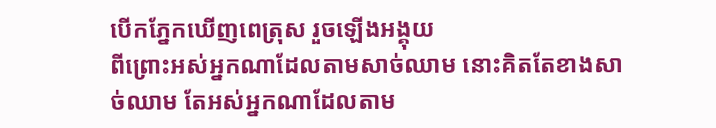បើកភ្នែកឃើញពេត្រុស រួចឡើងអង្គុយ
ពីព្រោះអស់អ្នកណាដែលតាមសាច់ឈាម នោះគិតតែខាងសាច់ឈាម តែអស់អ្នកណាដែលតាម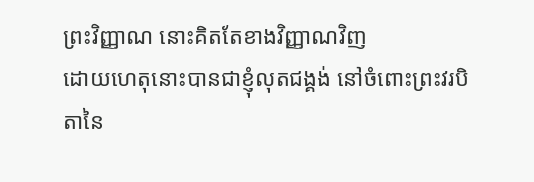ព្រះវិញ្ញាណ នោះគិតតែខាងវិញ្ញាណវិញ
ដោយហេតុនោះបានជាខ្ញុំលុតជង្គង់ នៅចំពោះព្រះវរបិតានៃ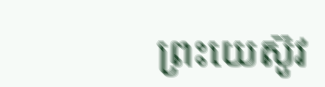ព្រះយេស៊ូវ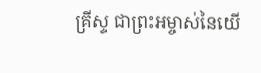គ្រីស្ទ ជាព្រះអម្ចាស់នៃយើ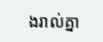ងរាល់គ្នា